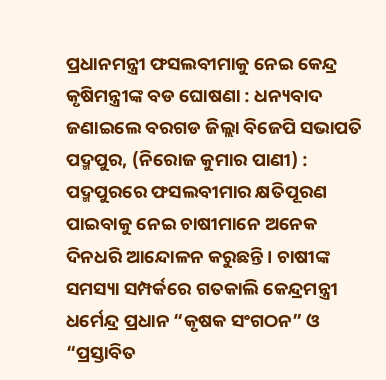ପ୍ରଧାନମନ୍ତ୍ରୀ ଫସଲବୀମାକୁ ନେଇ କେନ୍ଦ୍ର କୃଷିମନ୍ତ୍ରୀଙ୍କ ବଡ ଘୋଷଣା : ଧନ୍ୟବାଦ ଜଣାଇଲେ ବରଗଡ ଜିଲ୍ଲା ବିଜେପି ସଭାପତି
ପଦ୍ମପୁର, (ନିରୋଜ କୁମାର ପାଣୀ) : ପଦ୍ମପୁରରେ ଫସଲବୀମାର କ୍ଷତିପୂରଣ ପାଇବାକୁ ନେଇ ଚାଷୀମାନେ ଅନେକ ଦିନଧରି ଆନ୍ଦୋଳନ କରୁଛନ୍ତି । ଚାଷୀଙ୍କ ସମସ୍ୟା ସମ୍ପର୍କରେ ଗତକାଲି କେନ୍ଦ୍ରମନ୍ତ୍ରୀ ଧର୍ମେନ୍ଦ୍ର ପ୍ରଧାନ “କୃଷକ ସଂଗଠନ” ଓ “ପ୍ରସ୍ତାବିତ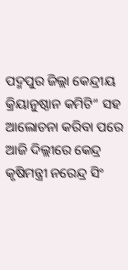ପଦ୍ମପୁର ଜିଲ୍ଲା କେନ୍ଦ୍ରୀୟ କ୍ରିୟାନୁଷ୍ଠାନ କମିଟି” ସହ ଆଲୋଚନା କରିବା ପରେ ଆଜି ଦିଲ୍ଲୀରେ କେନ୍ଦ୍ର କୃଷିମନ୍ତ୍ରୀ ନରେନ୍ଦ୍ର ସିଂ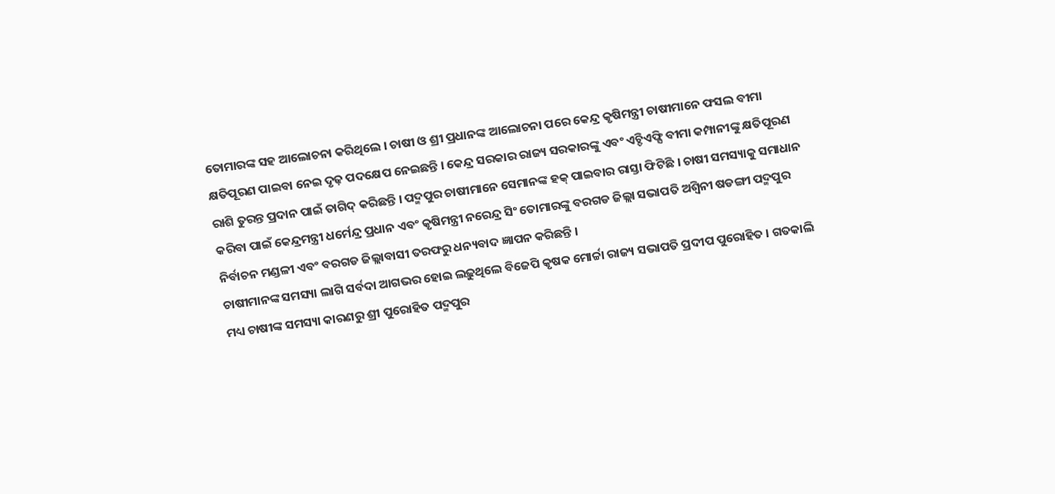ତୋମାରଙ୍କ ସହ ଆଲୋଚନା କରିଥିଲେ । ଚାଷୀ ଓ ଶ୍ରୀ ପ୍ରଧାନଙ୍କ ଆଲୋଚନା ପରେ କେନ୍ଦ୍ର କୃଷିମନ୍ତ୍ରୀ ଚାଷୀମାନେ ଫସଲ ବୀମା କ୍ଷତିପୂରଣ ପାଇବା ନେଇ ଦୃଢ଼ ପଦକ୍ଷେପ ନେଇଛନ୍ତି । କେନ୍ଦ୍ର ସରକାର ରାଜ୍ୟ ସରକାରଙ୍କୁ ଏବଂ ଏଚ୍ଡିଏଫ୍ସି ବୀମା କମ୍ପାନୀଙ୍କୁ କ୍ଷତିପୂରଣ ରାଶି ତୁରନ୍ତ ପ୍ରଦାନ ପାଇଁ ତାଗିଦ୍ କରିଛନ୍ତି । ପଦ୍ମପୁର ଚାଷୀମାନେ ସେମାନଙ୍କ ହକ୍ ପାଇବାର ରାସ୍ତା ଫିଟିଛି । ଚାଷୀ ସମସ୍ୟାକୁ ସମାଧାନ କରିବା ପାଇଁ କେନ୍ଦ୍ରମନ୍ତ୍ରୀ ଧର୍ମେନ୍ଦ୍ର ପ୍ରଧାନ ଏବଂ କୃଷିମନ୍ତ୍ରୀ ନରେନ୍ଦ୍ର ସିଂ ତୋମାରଙ୍କୁ ବରଗଡ ଜିଲ୍ଲା ସଭାପତି ଅଶ୍ୱିନୀ ଷଡଙ୍ଗୀ ପଦ୍ମପୁର ନିର୍ବାଚନ ମଣ୍ଡଳୀ ଏବଂ ବରଗଡ ଜିଲ୍ଲାବାସୀ ତରଫରୁ ଧନ୍ୟବାଦ ଜ୍ଞାପନ କରିଛନ୍ତି ।
ଚାଷୀମାନଙ୍କ ସମସ୍ୟା ଲାଗି ସର୍ବଦା ଆଗଭର ହୋଇ ଲଢ଼ୁଥିଲେ ବିଜେପି କୃଷକ ମୋର୍ଚ୍ଚା ରାଜ୍ୟ ସଭାପତି ପ୍ରଦୀପ ପୁରୋହିତ । ଗତକାଲି ମଧ୍ୟ ଚାଷୀଙ୍କ ସମସ୍ୟା କାରଣରୁ ଶ୍ରୀ ପୁରୋହିତ ପଦ୍ମପୁର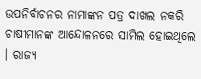ଉପନିର୍ବାଚନର ନାମାଙ୍କନ ପତ୍ର ଦାଖଲ ନକରି ଚାଷୀମାନଙ୍କ ଆନ୍ଦୋଳନରେ ସାମିଲ ହୋଇଥିଲେ । ରାଜ୍ୟ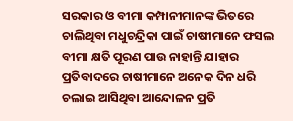ସରକାର ଓ ବୀମା କମ୍ପାନୀମାନଙ୍କ ଭିତରେ ଚାଲିଥିବା ମଧୁଚନ୍ଦ୍ରିକା ପାଇଁ ଚାଷୀମାନେ ଫସଲ ବୀମା କ୍ଷତି ପୂରଣ ପାଉ ନାହାନ୍ତି ଯାହାର ପ୍ରତିବାଦରେ ଚାଷୀମାନେ ଅନେକ ଦିନ ଧରି ଚଲାଇ ଆସିଥିବା ଆନ୍ଦୋଳନ ପ୍ରତି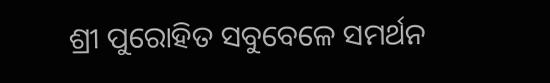ଶ୍ରୀ ପୁରୋହିତ ସବୁବେଳେ ସମର୍ଥନ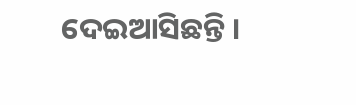ଦେଇଆସିଛନ୍ତି ।